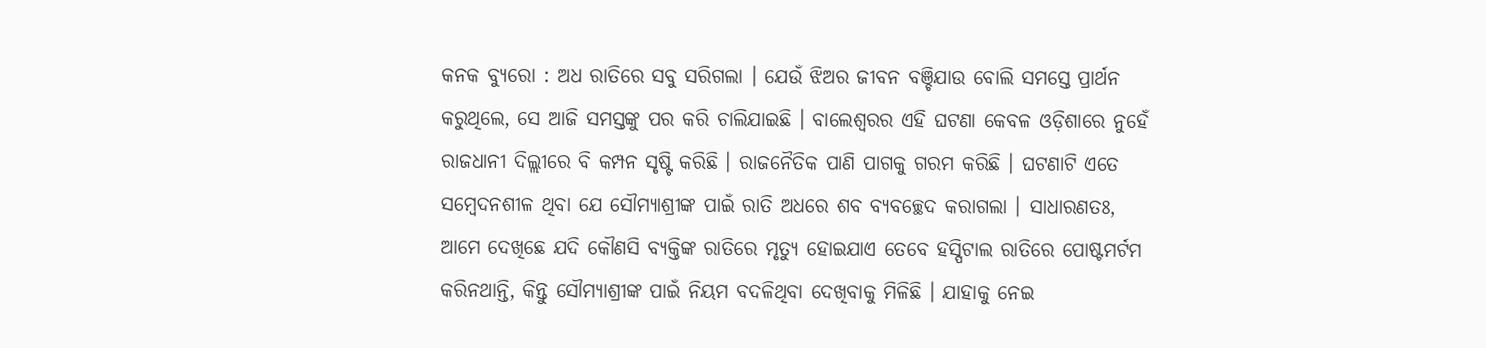କନକ ବ୍ୟୁରୋ : ଅଧ ରାତିରେ ସବୁ ସରିଗଲା । ଯେଉଁ ଝିଅର ଜୀବନ ବଞ୍ଚିଯାଉ ବୋଲି ସମସ୍ତେ ପ୍ରାର୍ଥନ କରୁଥିଲେ, ସେ ଆଜି ସମସ୍ତଙ୍କୁ ପର କରି ଚାଲିଯାଇଛି । ବାଲେଶ୍ୱରର ଏହି ଘଟଣା କେବଳ ଓଡ଼ିଶାରେ ନୁହେଁ ରାଜଧାନୀ ଦିଲ୍ଲୀରେ ବି କମ୍ପନ ସୃଷ୍ଟି କରିଛି । ରାଜନୈତିକ ପାଣି ପାଗକୁ ଗରମ କରିଛି । ଘଟଣାଟି ଏତେ ସମ୍ୱେଦନଶୀଳ ଥିବା ଯେ ସୌମ୍ୟାଶ୍ରୀଙ୍କ ପାଇଁ ରାତି ଅଧରେ ଶବ ବ୍ୟବଚ୍ଛେଦ କରାଗଲା । ସାଧାରଣତଃ, ଆମେ ଦେଖିଛେ ଯଦି କୌଣସି ବ୍ୟକ୍ତିଙ୍କ ରାତିରେ ମୃତ୍ୟୁ ହୋଇଯାଏ ତେବେ ହସ୍ପିଟାଲ ରାତିରେ ପୋଷ୍ଟମର୍ଟମ କରିନଥାନ୍ତି, କିନ୍ତୁ ସୌମ୍ୟାଶ୍ରୀଙ୍କ ପାଇଁ ନିୟମ ବଦଳିଥିବା ଦେଖିବାକୁ ମିଳିଛି । ଯାହାକୁ ନେଇ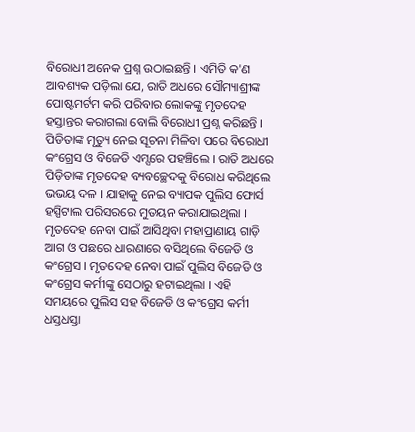ବିରୋଧୀ ଅନେକ ପ୍ରଶ୍ନ ଉଠାଇଛନ୍ତି । ଏମିତି କ'ଣ ଆବଶ୍ୟକ ପଡ଼ିଲା ଯେ, ରାତି ଅଧରେ ସୌମ୍ୟାଶ୍ରୀଙ୍କ ପୋଷ୍ଟମର୍ଟମ କରି ପରିବାର ଲୋକଙ୍କୁ ମୃତଦେହ ହସ୍ତାନ୍ତର କରାଗଲା ବୋଲି ବିରୋଧୀ ପ୍ରଶ୍ନ କରିଛନ୍ତି ।
ପିଡିତାଙ୍କ ମୃତ୍ୟୁ ନେଇ ସୂଚନା ମିଳିବା ପରେ ବିରୋଧୀ କଂଗ୍ରେସ ଓ ବିଜେଡି ଏମ୍ସରେ ପହଞ୍ଚିଲେ । ରାତି ଅଧରେ ପିଡ଼ିତାଙ୍କ ମୃତଦେହ ବ୍ୟବଚ୍ଛେଦକୁ ବିରୋଧ କରିଥିଲେ ଭଭୟ ଦଳ । ଯାହାକୁ ନେଇ ବ୍ୟାପକ ପୁଲିସ ଫୋର୍ସ ହସ୍ପିଟାଲ ପରିସରରେ ମୁତୟନ କରାଯାଇଥିଲା । ମୃତଦେହ ନେବା ପାଇଁ ଆସିଥିବା ମହାପ୍ରାଣାୟ ଗାଡ଼ି ଆଗ ଓ ପଛରେ ଧାରଣାରେ ବସିଥିଲେ ବିଜେଡି ଓ କଂଗ୍ରେସ । ମୃତଦେହ ନେବା ପାଇଁ ପୁଲିସ ବିଜେଡି ଓ କଂଗ୍ରେସ କର୍ମୀଙ୍କୁ ସେଠାରୁ ହଟାଇଥିଲା । ଏହି ସମୟରେ ପୁଲିସ ସହ ବିଜେଡି ଓ କଂଗ୍ରେସ କର୍ମୀ ଧସ୍ତଧସ୍ତା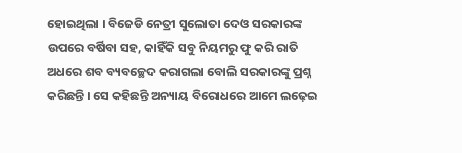ହୋଇଥିଲା । ବିଜେଡି ନେତ୍ରୀ ସୁଲୋତା ଦେଓ ସରକାରଙ୍କ ଉପରେ ବର୍ଷିବା ସହ, କାହିଁକି ସବୁ ନିୟମରୁ ଫୁ କରି ରାତି ଅଧରେ ଶବ ବ୍ୟବଚ୍ଛେଦ କରାଗଲା ବୋଲି ସରକାରଙ୍କୁ ପ୍ରଶ୍ନ କରିଛନ୍ତି । ସେ କହିଛନ୍ତି ଅନ୍ୟାୟ ବିରୋଧରେ ଆମେ ଲଢ଼େଇ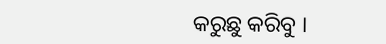କରୁଛୁ କରିବୁ ।